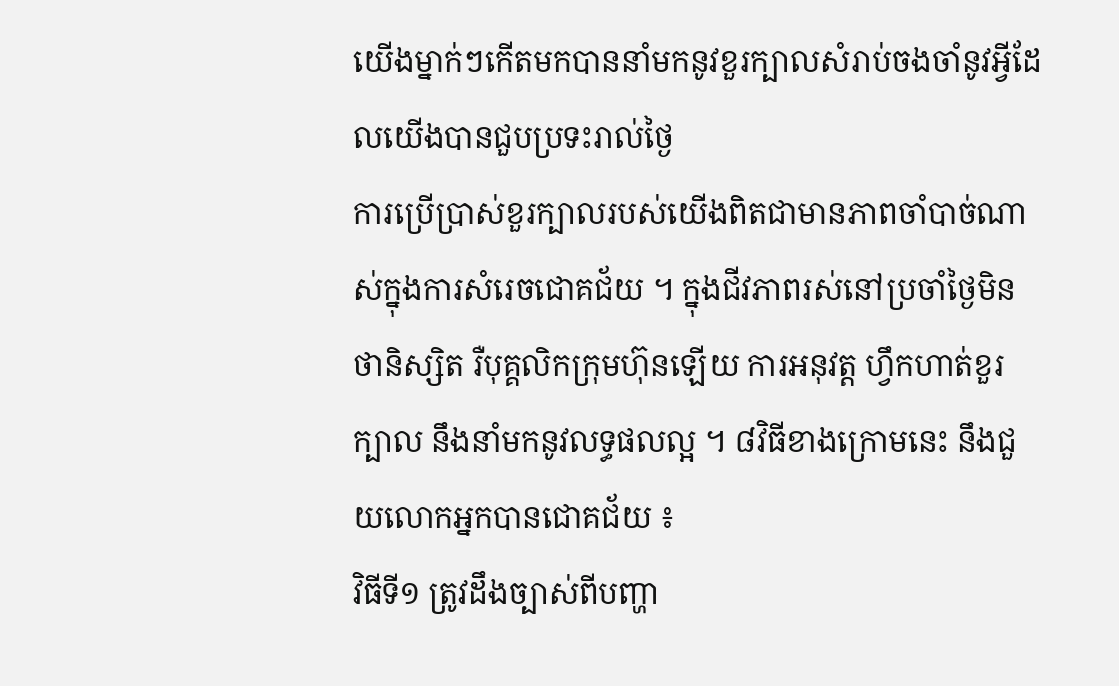យើងម្នាក់ៗកើតមកបាននាំមកនូវខួរក្បាលសំរាប់ចងចាំនូវអ្វីដែលយើងបានជួបប្រទះរាល់ថ្ងៃ
ការប្រើប្រាស់ខួរក្បាលរបស់យើងពិតជាមានភាពចាំបាច់ណាស់ក្នុងការសំរេចជោគជ័យ ។ ក្នុងជីវភាពរស់នៅប្រចាំថ្ងៃមិនថានិស្សិត រឺបុគ្គលិកក្រុមហ៊ុនឡើយ ការអនុវត្ត ហ្វឹកហាត់ខួរក្បាល នឹងនាំមកនូវលទ្ធផលល្អ ។ ៨វិធីខាងក្រោមនេះ នឹងជួយលោកអ្នកបានជោគជ័យ ៖
វិធីទី១ ត្រូវដឹងច្បាស់ពីបញ្ហា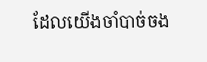ដែលយើងចាំបាច់ចង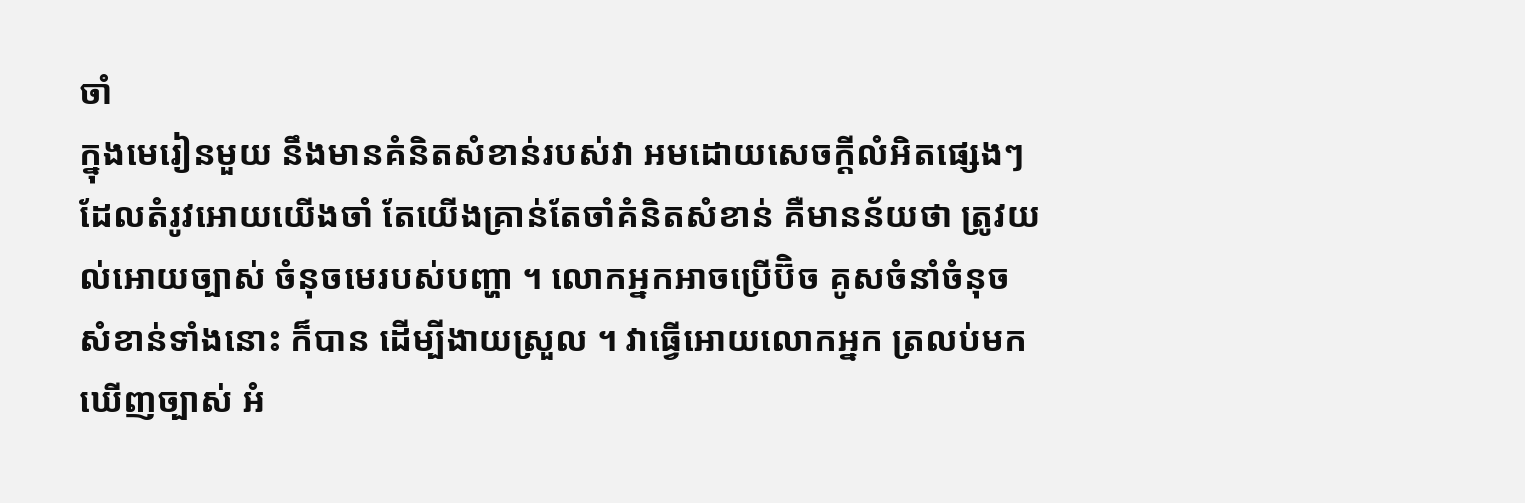ចាំ
ក្នុងមេរៀនមួយ នឹងមានគំនិតសំខាន់របស់វា អមដោយសេចក្តីលំអិតផ្សេងៗ ដែលតំរូវអោយយើងចាំ តែយើងគ្រាន់តែចាំគំនិតសំខាន់ គឺមានន័យថា ត្រូវយល់អោយច្បាស់ ចំនុចមេរបស់បញ្ហា ។ លោកអ្នកអាចប្រើប៊ិច គូសចំនាំចំនុចសំខាន់ទាំងនោះ ក៏បាន ដើម្បីងាយស្រួល ។ វាធ្វើអោយលោកអ្នក ត្រលប់មកឃើញច្បាស់ អំ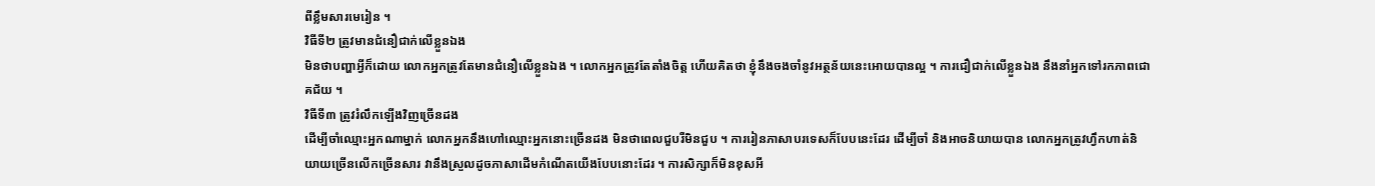ពីខ្លឹមសារមេរៀន ។
វិធីទី២ ត្រូវមានជំនឿជាក់លើខ្លួនឯង
មិនថាបញ្ហាអ្វីក៏ដោយ លោកអ្នកត្រូវតែមានជំនឿលើខ្លួនឯង ។ លោកអ្នកត្រូវតែតាំងចិត្ត ហើយគិតថា ខ្ញុំនឹងចងចាំនូវអត្ថន័យនេះអោយបានល្អ ។ ការជឿជាក់លើខ្លួនឯង នឹងនាំអ្នកទៅរកភាពជោគជ័យ ។
វិធីទី៣ ត្រូវរំលឹកឡើងវិញច្រើនដង
ដើម្បីចាំឈ្មោះអ្នកណាម្នាក់ លោកអ្នកនឹងហៅឈ្មោះអ្នកនោះច្រើនដង មិនថាពេលជួបរឺមិនជួប ។ ការរៀនភាសាបរទេសក៏បែបនេះដែរ ដើម្បីចាំ និងអាចនិយាយបាន លោកអ្នកត្រូវហ្វឹកហាត់និយាយច្រើនលើកច្រើនសារ វានឹងស្រួលដូចភាសាដើមកំណើតយើងបែបនោះដែរ ។ ការសិក្សាក៏មិនខុសអី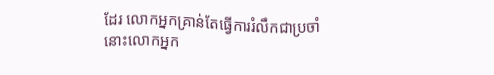ដែរ លោកអ្នកគ្រាន់តែធ្វើការរំលឹកជាប្រចាំ នោះលោកអ្នក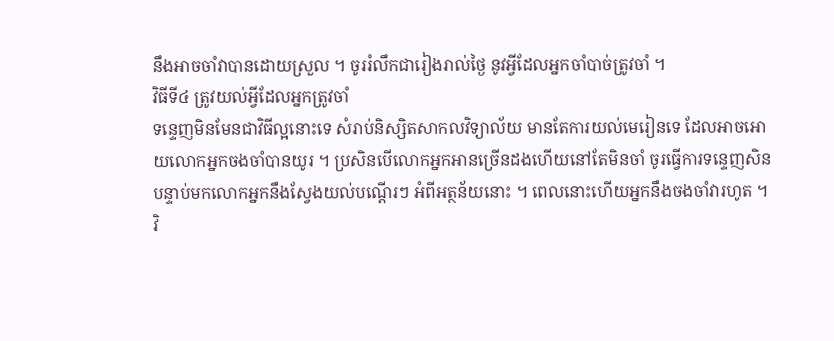នឹងអាចចាំវាបានដោយស្រួល ។ ចូររំលឹកជារៀងរាល់ថ្ងៃ នូវអ្វីដែលអ្នកចាំបាច់ត្រូវចាំ ។
វិធីទី៤ ត្រូវយល់អ្វីដែលអ្នកត្រូវចាំ
ទន្ទេញមិនមែនជាវិធីល្អនោះទេ សំរាប់និស្សិតសាកលវិទ្យាល័យ មានតែការយល់មេរៀនទេ ដែលអាចអោយលោកអ្នកចងចាំបានយូរ ។ ប្រសិនបើលោកអ្នកអានច្រើនដងហើយនៅតែមិនចាំ ចូរធ្វើការទន្ទេញសិន បន្ទាប់មកលោកអ្នកនឹងស្វែងយល់បណ្តើរៗ អំពីអត្ថន័យនោះ ។ ពេលនោះហើយអ្នកនឹងចងចាំវារហូត ។
វិ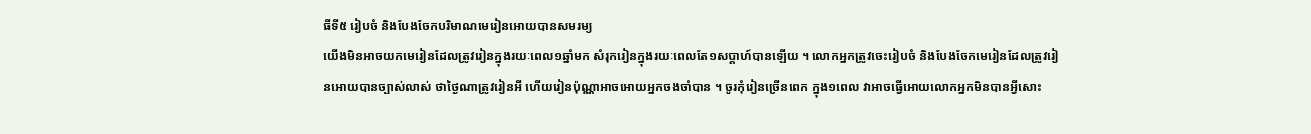ធីទី៥ រៀបចំ និងបែងចែកបរិមាណមេរៀនអោយបានសមរម្យ
យើងមិនអាចយកមេរៀនដែលត្រូវរៀនក្នុងរយៈពេល១ឆ្នាំមក សំរុករៀនក្នុងរយៈពេលតែ១សប្តាហ៍បានឡើយ ។ លោកអ្នកត្រូវចេះរៀបចំ និងបែងចែកមេរៀនដែលត្រូវរៀនអោយបានច្បាស់លាស់ ថាថ្ងៃណាត្រូវរៀនអី ហើយរៀនប៉ុណ្ណាអាចអោយអ្នកចងចាំបាន ។ ចូរកុំរៀនច្រើនពេក ក្នុង១ពេល វាអាចធ្វើអោយលោកអ្នកមិនបានអ្វីសោះ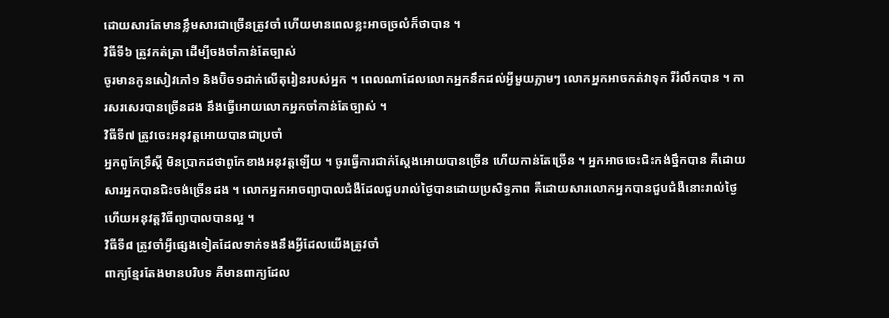ដោយសារតែមានខ្លឹមសារជាច្រើនត្រូវចាំ ហើយមានពេលខ្លះអាចច្រលំក៏ថាបាន ។
វិធីទី៦ ត្រូវកត់ត្រា ដើម្បីចងចាំកាន់តែច្បាស់
ចូរមានកូនសៀវភៅ១ និងប៊ិច១ដាក់លើតុរៀនរបស់អ្នក ។ ពេលណាដែលលោកអ្នកនឹកដល់អ្វីមួយភ្លាមៗ លោកអ្នកអាចកត់វាទុក រឺរំលឹកបាន ។ ការសរសេរបានច្រើនដង នឹងធ្វើអោយលោកអ្នកចាំកាន់តែច្បាស់ ។
វិធីទី៧ ត្រូវចេះអនុវត្តអោយបានជាប្រចាំ
អ្នកពូកែទ្រឹស្តី មិនប្រាកដថាពូកែខាងអនុវត្តឡើយ ។ ចូរធ្វើការជាក់ស្តែងអោយបានច្រើន ហើយកាន់តែច្រើន ។ អ្នកអាចចេះជិះកង់ថ្នឹកបាន គឺដោយសារអ្នកបានជិះចង់ច្រើនដង ។ លោកអ្នកអាចព្យាបាលជំងឺដែលជួបរាល់ថ្ងៃបានដោយប្រសិទ្ធភាព គឺដោយសារលោកអ្នកបានជួបជំងឺនោះរាល់ថ្ងៃ ហើយអនុវត្តវិធីព្យាបាលបានល្អ ។
វិធីទី៨ ត្រូវចាំអ្វីផ្សេងទៀតដែលទាក់ទងនឹងអ្វីដែលយើងត្រូវចាំ
ពាក្យខ្មែរតែងមានបរិបទ គឺមានពាក្យដែល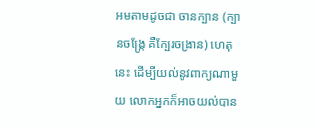អមតាមដូចជា ចានក្បាន (ក្បានចង្ក្រែ គឺក្បែរចង្រាន) ហេតុនេះ ដើម្បីយល់នូវពាក្យណាមួយ លោកអ្នកក៏អាចយល់បាន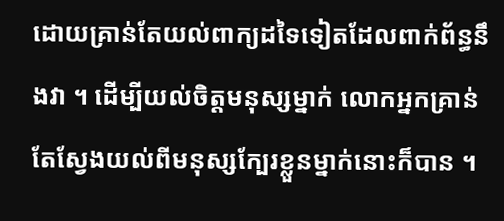ដោយគ្រាន់តែយល់ពាក្យដទៃទៀតដែលពាក់ព័ន្ធនឹងវា ។ ដើម្បីយល់ចិត្តមនុស្សម្នាក់ លោកអ្នកគ្រាន់តែស្វែងយល់ពីមនុស្សក្បែរខ្លួនម្នាក់នោះក៏បាន ។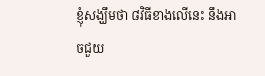ខ្ញុំសង្ឃឹមថា ៨វិធីខាងលើនេះ នឹងអាចជួយ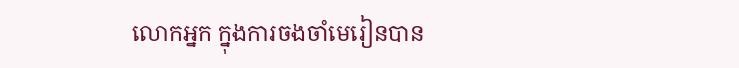លោកអ្នក ក្នុងការចងចាំមេរៀនបាន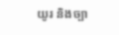យូរ និងច្បា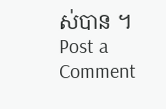ស់បាន ។
Post a Comment